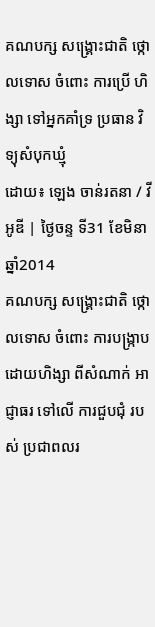គណបក្ស សង្គ្រោះជាតិ ថ្កោលទោស ចំពោះ ការប្រើ ហិង្សា ទៅអ្នកគាំទ្រ ប្រធាន វិទ្យុសំបុកឃ្មុំ
ដោយ៖ ឡេង ចាន់រតនា / វីអូឌី | ថ្ងៃចន្ទ ទី31 ខែមិនា ឆ្នាំ2014
គណបក្ស សង្គ្រោះជាតិ ថ្កោលទោស ចំពោះ ការបង្ក្រាប ដោយហិង្សា ពីសំណាក់ អាជ្ញាធរ ទៅលើ ការជួបជុំ របស់ ប្រជាពលរ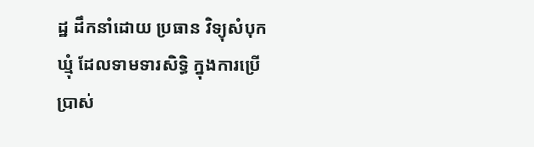ដ្ឋ ដឹកនាំដោយ ប្រធាន វិទ្យុសំបុកឃ្មុំ ដែលទាមទារសិទ្ធិ ក្នុងការប្រើប្រាស់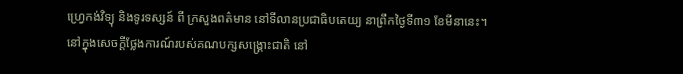ហ្រេ្វកង់វិទ្យុ និងទូរទស្សន៍ ពី ក្រសួងពត៌មាន នៅទីលានប្រជាធិបតេយ្យ នាព្រឹកថ្ងៃទី៣១ ខែមីនានេះ។
នៅក្នុងសេចក្តីថ្លែងការណ៍របស់គណបក្សសង្គ្រោះជាតិ នៅ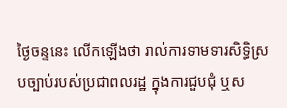ថ្ងៃចន្ទនេះ លើកឡើងថា រាល់ការទាមទារសិទ្ធិស្របច្បាប់របស់ប្រជាពលរដ្ឋ ក្នុងការជួបជុំ ឬស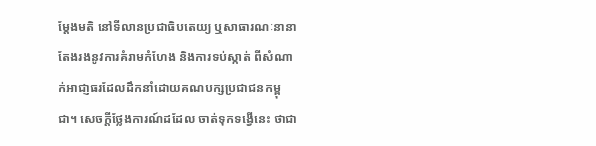ម្តែងមតិ នៅទីលានប្រជាធិបតេយ្យ ឬសាធារណៈនានា តែងរងនូវការគំរាមកំហែង និងការទប់ស្កាត់ ពីសំណាក់អាជា្ញធរដែលដឹកនាំដោយគណបក្សប្រជាជនកម្ពុជា។ សេចក្តីថ្លែងការណ៍ដដែល ចាត់ទុកទង្វើនេះ ថាជា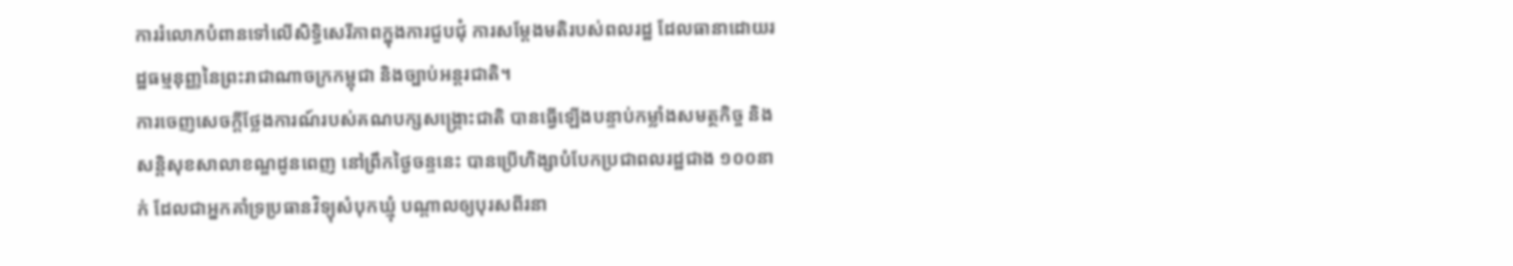ការរំលោភបំពានទៅលើសិទ្ធិសេរីភាពក្នុងការជួបជុំ ការសម្តែងមតិរបស់ពលរដ្ឋ ដែលធានាដោយរដ្ឋធម្មនុញ្ញនៃព្រះរាជាណាចក្រកម្ពុជា និងច្បាប់អន្ដរជាតិ។
ការចេញសេចក្តីថ្លែងការណ៍របស់គណបក្សសង្គ្រោះជាតិ បានធ្វើឡើងបន្ទាប់កម្លាំងសមត្ថកិច្ច និងសន្តិសុខសាលាខណ្ឌដូនពេញ នៅព្រឹកថ្ងៃចន្ទនេះ បានប្រើហិង្សាបំបែកប្រជាពលរដ្ឋជាង ១០០នាក់ ដែលជាអ្នកគាំទ្រប្រធានវិទ្យុសំបុកឃ្មុំ បណ្តាលឲ្យបុរសពីរនា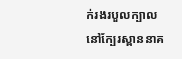ក់រងរបួលក្បាល នៅក្បែរស្ពាននាគ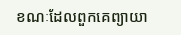ខណៈដែលពួកគេព្យាយា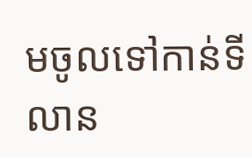មចូលទៅកាន់ទីលាន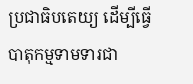ប្រជាធិបតេយ្យ ដើម្បីធ្វើបាតុកម្មទាមទារជា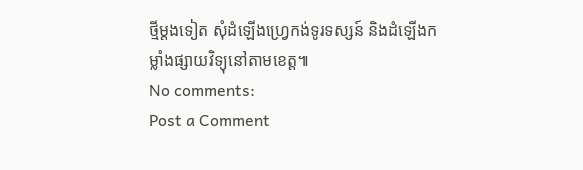ថ្មីម្តងទៀត សុំដំឡើងហ្វ្រេកង់ទូរទស្សន៍ និងដំឡើងកម្លាំងផ្សាយវិទ្យុនៅតាមខេត្ត៕
No comments:
Post a Comment